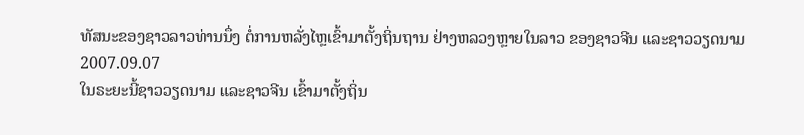ທັສນະຂອງຊາວລາວທ່ານນຶ່ງ ຕໍ່ການຫລັ່ງໄຫຼເຂົ້າມາຕັ້ງຖິ່ນຖານ ຢ່າງຫລວງຫຼາຍໃນລາວ ຂອງຊາວຈີນ ແລະຊາວວຽດນາມ
2007.09.07
ໃນຣະຍະນີ້ຊາວວຽດນາມ ແລະຊາວຈີນ ເຂົ້າມາຕັ້ງຖິ່ນ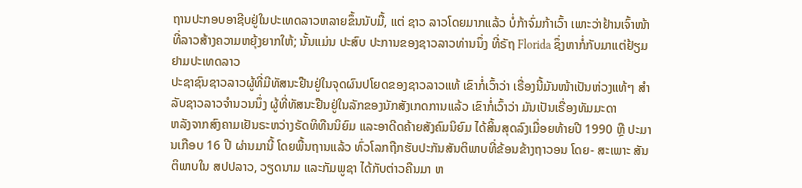ຖານປະກອບອາຊີບຢູ່ໃນປະເທດລາວຫລາຍຂຶ້ນນັບມື້, ແຕ່ ຊາວ ລາວໂດຍມາກແລ້ວ ບໍ່ກ້າຈົ່ມກ້າເວົ້າ ເພາະວ່າຢ້ານເຈົ້າໜ້າທີ່ລາວສ້າງຄວາມຫຍຸ້ງຍາກໃຫ້; ນັ້ນແມ່ນ ປະສົບ ປະການຂອງຊາວລາວທ່ານນຶ່ງ ທີ່ຣັຖ Florida ຊຶ່ງຫາກໍ່ກັບມາແຕ່ຢ້ຽມຢາມປະເທດລາວ
ປະຊາຊົນຊາວລາວຜູ້ທີ່ມີທັສນະຢືນຢູ່ໃນຈຸດຜົນປໂຍດຂອງຊາວລາວແທ້ ເຂົາກໍ່ເວົ້າວ່າ ເຣື່ອງນີ້ມັນໜ້າເປັນຫ່ວງແທ້ໆ ສຳລັບຊາວລາວຈຳນວນນຶ່ງ ຜູ້ທີ່ທັສນະຢືນຢູ່ໃນລັກຂອງນັກສັງເກດການແລ້ວ ເຂົາກໍ່ເວົ້າວ່າ ມັນເປັນເຣື່ອງທັມມະດາ
ຫລັງຈາກສົງຄາມເຢັນຣະຫວ່າງຣັດທິທືນນິຍົມ ແລະອາດີດຄ້າຍສັງຄົມນິຍົມ ໄດ້ສິ້ນສຸດລົງເມື່ອຍທ້າຍປີ 1990 ຫຼື ປະມານເກືອບ 16 ປີ ຜ່ານມານີ້ ໂດຍພື້ນຖານແລ້ວ ທົ່ວໂລກຖືກຮັບປະກັນສັນຕິພາບທີ່ຂ້ອນຂ້າງຖາວອນ ໂດຍ- ສະເພາະ ສັນຕິພາບໃນ ສປປລາວ, ວຽດນາມ ແລະກັມພູຊາ ໄດ້ກັບຕ່າວຄືນມາ ຫ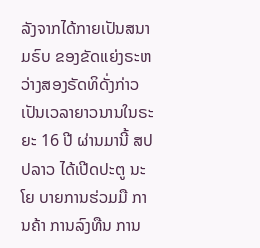ລັງຈາກໄດ້ກາຍເປັນສນາມຣົບ ຂອງຂັດແຍ່ງຣະຫວ່າງສອງຣັດທິດັ່ງກ່າວ ເປັນເວລາຍາວນານໃນຣະຍະ 16 ປີ ຜ່ານມານີ້ ສປປລາວ ໄດ້ເປີດປະຕູ ນະໂຍ ບາຍການຮ່ວມມື ການຄ້າ ການລົງທືນ ການ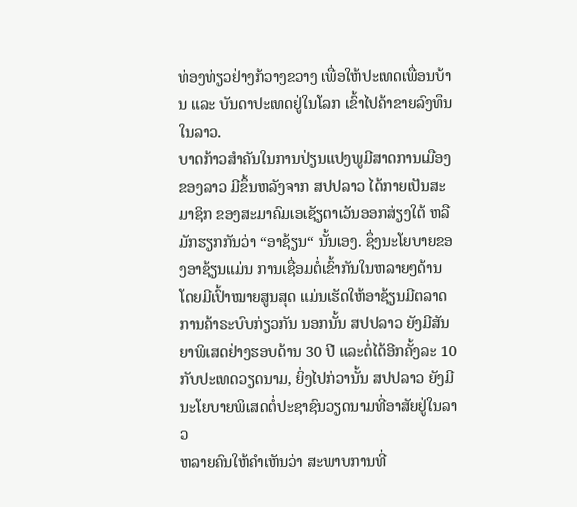ທ່ອງທ່ຽວຢ່າງກ້ວາງຂວາງ ເພື່ອໃຫ້ປະເທດເພື່ອນບ້ານ ແລະ ບັນດາປະເທດຢູ່ໃນໂລກ ເຂົ້າໄປຄ້າຂາຍລົງທຶນໃນລາວ.
ບາດກ້າວສຳຄັນໃນການປ່ຽນແປງພູມີສາດການເມືອງຂອງລາວ ມີຂຶ້ນຫລັງຈາກ ສປປລາວ ໄດ້ກາຍເປັນສະມາຊິກ ຂອງສະມາຄົມເອເຊັຽຕາເວັນອອກສ່ຽງໃຕ້ ຫລືມັກຮຽກກັນວ່າ “ອາຊ້ຽນ“ ນັ້ນເອງ. ຊຶ່ງນະໂຍບາຍຂອງອາຊ້ຽນແມ່ນ ການເຊື່ອມຕໍ່ເຂົ້າກັນໃນຫລາຍໆດ້ານ ໂດຍມີເປົ້າໝາຍສູນສຸດ ແມ່ນເຮັດໃຫ້ອາຊ້ຽນມີຕລາດການຄ້າຣະບົບກ່ຽວກັນ ນອກນັ້ນ ສປປລາວ ຍັງມີສັນຍາພິເສດຢ່າງຮອບດ້ານ 30 ປີ ແລະຕໍ່ໄດ້ອີກຄັ້ງລະ 10 ກັບປະເທດວຽດນາມ, ຍິ່ງໄປກ່ວານັ້ນ ສປປລາວ ຍັງມີນະໂຍບາຍພິເສດຕໍ່ປະຊາຊົນວຽດນາມທີ່ອາສັຍຢູ່ໃນລາວ
ຫລາຍຄົນໃຫ້ຄຳເຫັນວ່າ ສະພາບການທີ່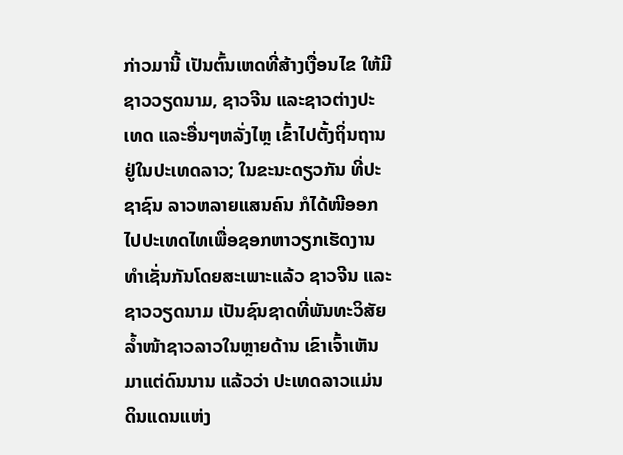ກ່າວມານີ້ ເປັນຕົ້ນເຫດທີ່ສ້າງເງື່ອນໄຂ ໃຫ້ມີຊາວວຽດນາມ, ຊາວຈີນ ແລະຊາວຕ່າງປະເທດ ແລະອື່ນໆຫລັ່ງໄຫຼ ເຂົ້າໄປຕັ້ງຖິ່ນຖານຢູ່ໃນປະເທດລາວ; ໃນຂະນະດຽວກັນ ທີ່ປະຊາຊົນ ລາວຫລາຍແສນຄົນ ກໍໄດ້ໜີອອກໄປປະເທດໄທເພື່ອຊອກຫາວຽກເຮັດງານທຳເຊັ່ນກັນໂດຍສະເພາະແລ້ວ ຊາວຈີນ ແລະຊາວວຽດນາມ ເປັນຊົນຊາດທີ່ພັນທະວິສັຍລ້ຳໜ້າຊາວລາວໃນຫຼາຍດ້ານ ເຂົາເຈົ້າເຫັນມາແຕ່ດົນນານ ແລ້ວວ່າ ປະເທດລາວແມ່ນດິນແດນແຫ່ງ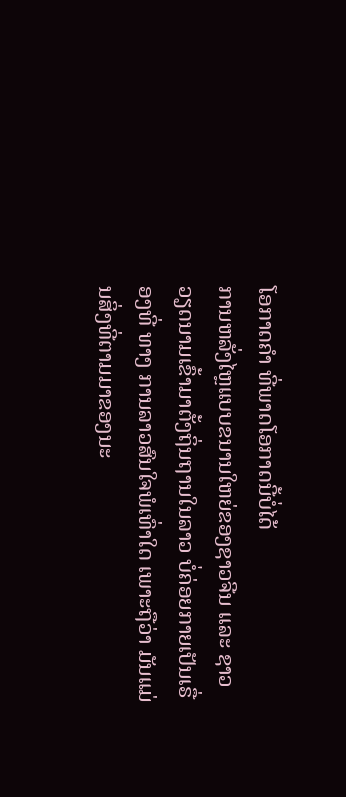ໂອກາດຄຳ ທີ່ພາດໂອກາດນີ້ບໍ່ໄດ້
ການຫລັ່ງໄຫຼແບບຂນານໃຫຍ່ຂອງຊາວຈີນ ແລະ ຊາວວຽດນາມເຂົ້າມາຕັ້ງຖິ່ນຖານໃນລາວ ບໍ່ຄ່ອຍກາຍເປັນເຣື່ອງທີ່ ທາງ ການລາວສົນໃຈພໍເທົ່າໃດ ເພາະຖືວ່າ ມັນແມ່ນສິ່ງທີ່ຕາມມາຂອງນະ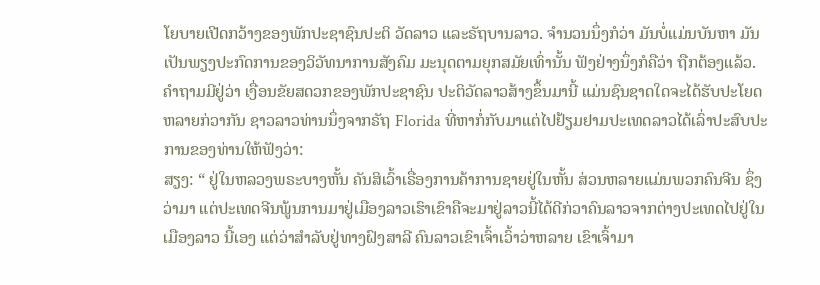ໂຍບາຍເປີດກວ້າງຂອງພັກປະຊາຊົນປະຕິ ວັດລາວ ແລະຣັຖບານລາວ. ຈຳນວນນຶ່ງກໍວ່າ ມັນບໍ່ແມ່ນບັນຫາ ມັນເປັນພຽງປະກົດການຂອງວິວັທນາການສັງຄົມ ມະນຸດຕາມຍຸກສມັຍເທົ່ານັ້ນ ຟັງຢ່າງນຶ່ງກໍຄືວ່າ ຖືກຕ້ອງແລ້ວ. ຄຳຖາມມີຢູ່ວ່າ ເງື່ອນຂັຍສດວກຂອງພັກປະຊາຊົນ ປະຕິວັດລາວສ້າງຂຶ້ນມານີ້ ແມ່ນຊົນຊາດໃດຈະໄດ້ຮັບປະໂຍດຫລາຍກ່ວາກັນ ຊາວລາວທ່ານນຶ່ງຈາກຣັຖ Florida ທີ່ຫາກໍ່ກັບມາແຕ່ໄປຢ້ຽມຢາມປະເທດລາວໄດ້ເລົ່າປະສົບປະການຂອງທ່ານໃຫ້ຟັງວ່າ:
ສຽງ: “ ຢູ່ໃນຫລວງພຣະບາງຫັ້ນ ຄັນສິເວົ້າເຣື່ອງການຄ້າການຊາຍຢູ່ໃນຫັ້ນ ສ່ວນຫລາຍແມ່ນພວກຄົນຈີນ ຊຶ່ງວ່າມາ ແຕ່ປະເທດຈີນພູ້ນການມາຢູ່ເມືອງລາວເຮົາເຂົາຄືຈະມາຢູ່ລາວນີ້ໄດ້ດີກ່ວາຄົນລາວຈາກຕ່າງປະເທດໄປຢູ່ໃນເມືອງລາວ ນີ້ເອງ ແຕ່ວ່າສຳລັບຢູ່ທາງຝົງສາລີ ຄົນລາວເຂົາເຈົ້າເວົ້າວ່າຫລາຍ ເຂົາເຈົ້າມາ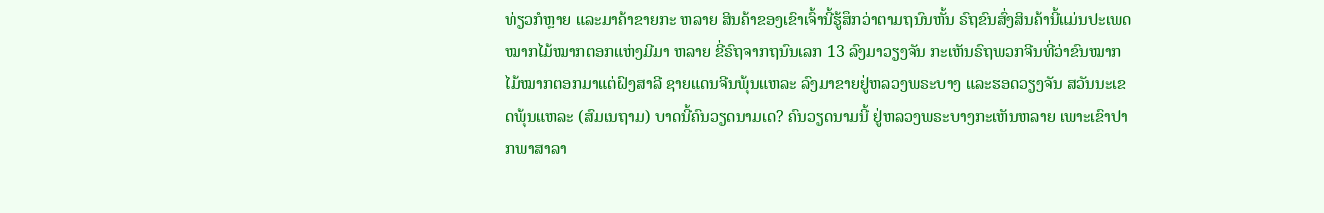ທ່ຽວກໍຫຼາຍ ແລະມາຄ້າຂາຍກະ ຫລາຍ ສິນຄ້າຂອງເຂົາເຈົ້ານີ້ຮູ້ສຶກວ່າຕາມຖນົນຫັ້ນ ຣົຖຂົນສົ່ງສິນຄ້ານີ້ແມ່ນປະເພດໝາກໄມ້ໝາກຕອກແຫ່ງມີມາ ຫລາຍ ຂີ່ຣົຖຈາກຖນົນເລກ 13 ລົງມາວຽງຈັນ ກະເຫັນຣົຖພວກຈີນທີ່ວ່າຂົນໝາກໄມ້ໝາກຕອກມາແຕ່ຝົງສາລີ ຊາຍແດນຈີນພຸ້ນແຫລະ ລົງມາຂາຍຢູ່ຫລວງພຣະບາງ ແລະຮອດວຽງຈັນ ສວັນນະເຂດພຸ້ນແຫລະ (ສົມເນຖາມ) ບາດນີ້ຄົນວຽດນາມເດ? ຄົນວຽດນາມນີ້ ຢູ່ຫລວງພຣະບາງກະເຫັນຫລາຍ ເພາະເຂົາປາກພາສາລາ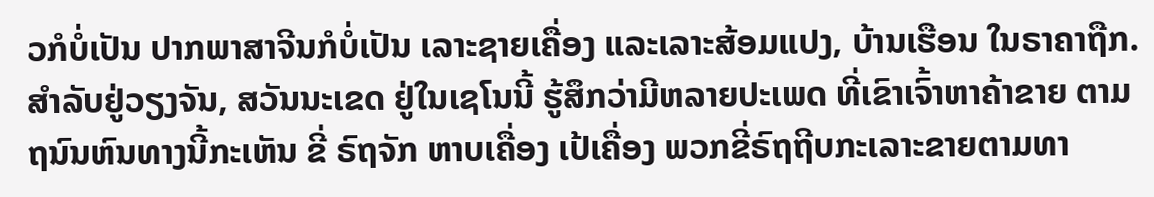ວກໍບໍ່ເປັນ ປາກພາສາຈີນກໍບໍ່ເປັນ ເລາະຊາຍເຄື່ອງ ແລະເລາະສ້ອມແປງ, ບ້ານເຮືອນ ໃນຣາຄາຖືກ. ສຳລັບຢູ່ວຽງຈັນ, ສວັນນະເຂດ ຢູ່ໃນເຊໂນນີ້ ຮູ້ສຶກວ່າມີຫລາຍປະເພດ ທີ່ເຂົາເຈົ້າຫາຄ້າຂາຍ ຕາມຖນົນຫົນທາງນີ້ກະເຫັນ ຂີ່ ຣົຖຈັກ ຫາບເຄື່ອງ ເປ້ເຄື່ອງ ພວກຂີ່ຣົຖຖີບກະເລາະຂາຍຕາມທາ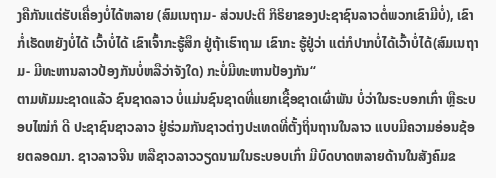ງຄືກັນແຕ່ຮັບເຄື່ອງບໍ່ໄດ້ຫລາຍ (ສົມເນຖາມ- ສ່ວນປະຕິ ກິຣິຍາຂອງປະຊາຊົນລາວຕໍ່ພວກເຂົາມີບໍ່), ເຂົາກໍ່ເຮັດຫຍັງບໍ່ໄດ້ ເວົ້າບໍ່ໄດ້ ເຂົາເຈົ້າກະຮູ້ສຶກ ຢູ່ຖ້າເຮົາຖາມ ເຂົາກະ ຮູ້ຢູ່ວ່າ ແຕ່ກໍປາກບໍ່ໄດ້ເວົ້າບໍ່ໄດ້(ສົມເນຖາມ- ມີທະຫານລາວປ້ອງກັນບໍ່ຫລືວ່າຈັງໃດ) ກະບໍ່ມີທະຫານປ້ອງກັນ“
ຕາມທັມມະຊາດແລ້ວ ຊົນຊາດລາວ ບໍ່ແມ່ນຊົນຊາດທີ່ແຍກເຊື້ອຊາດເຜົ່າພັນ ບໍ່ວ່າໃນຣະບອກເກົ່າ ຫຼືຣະບອບໄໝ່ກໍ ດີ ປະຊາຊົນຊາວລາວ ຢູ່ຮ່ວມກັນຊາວຕ່າງປະເທດທີ່ຕັ້ງຖິ່ນຖານໃນລາວ ແບບມີຄວາມອ່ອນຊ້ອຍຕລອດມາ. ຊາວລາວຈີນ ຫລືຊາວລາວວຽດນາມໃນຣະບອບເກົ່າ ມີບົດບາດຫລາຍດ້ານໃນສັງຄົມຂ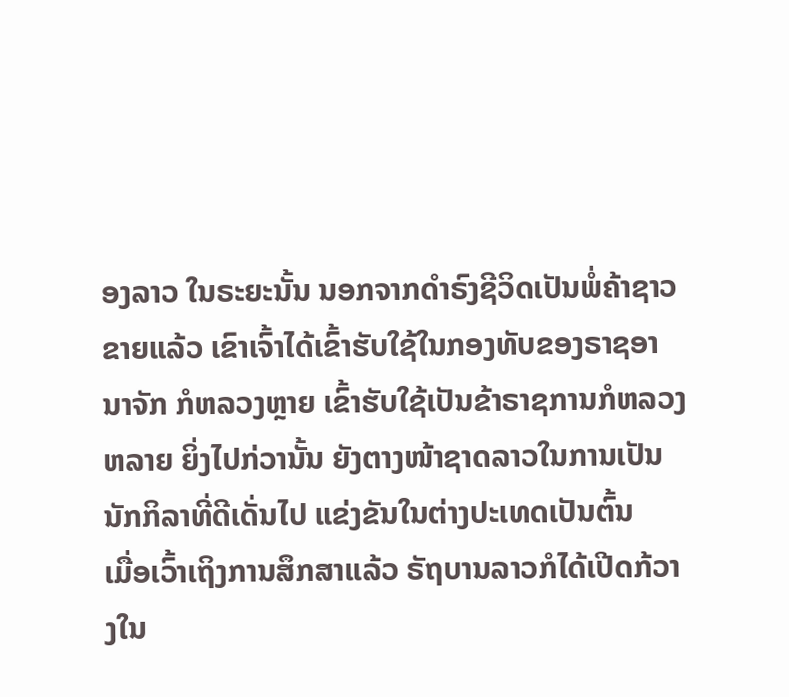ອງລາວ ໃນຣະຍະນັ້ນ ນອກຈາກດຳຣົງຊີວິດເປັນພໍ່ຄ້າຊາວຂາຍແລ້ວ ເຂົາເຈົ້າໄດ້ເຂົ້າຮັບໃຊ້ໃນກອງທັບຂອງຣາຊອານາຈັກ ກໍຫລວງຫຼາຍ ເຂົ້າຮັບໃຊ້ເປັນຂ້າຣາຊການກໍຫລວງຫລາຍ ຍິ່ງໄປກ່ວານັ້ນ ຍັງຕາງໜ້າຊາດລາວໃນການເປັນນັກກິລາທີ່ດີເດັ່ນໄປ ແຂ່ງຂັນໃນຕ່າງປະເທດເປັນຕົ້ນ
ເມື່ອເວົ້າເຖິງການສຶກສາແລ້ວ ຣັຖບານລາວກໍໄດ້ເປີດກ້ວາງໃນ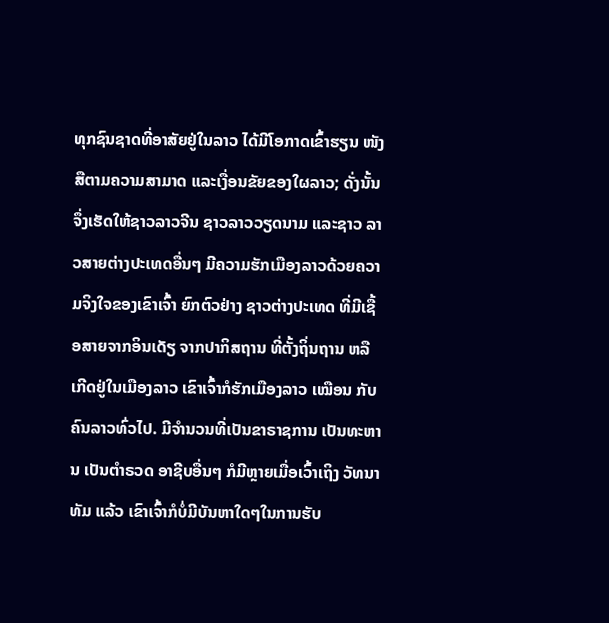ທຸກຊົນຊາດທີ່ອາສັຍຢູ່ໃນລາວ ໄດ້ມີໂອກາດເຂົ້າຮຽນ ໜັງສືຕາມຄວາມສາມາດ ແລະເງື່ອນຂັຍຂອງໃຜລາວ; ດັ່ງນັ້ນຈຶ່ງເຮັດໃຫ້ຊາວລາວຈີນ ຊາວລາວວຽດນາມ ແລະຊາວ ລາວສາຍຕ່າງປະເທດອື່ນໆ ມີຄວາມຮັກເມືອງລາວດ້ວຍຄວາມຈິງໃຈຂອງເຂົາເຈົ້າ ຍົກຕົວຢ່າງ ຊາວຕ່າງປະເທດ ທີ່ມີເຊື້ອສາຍຈາກອິນເດັຽ ຈາກປາກິສຖານ ທີ່ຕັ້ງຖິ່ນຖານ ຫລືເກີດຢູ່ໃນເມືອງລາວ ເຂົາເຈົ້າກໍຮັກເມືອງລາວ ເໝືອນ ກັບຄົນລາວທົ່ວໄປ. ມີຈຳນວນທີ່ເປັນຂາຣາຊການ ເປັນທະຫານ ເປັນຕຳຣວດ ອາຊີບອື່ນໆ ກໍມີຫຼາຍເມື່ອເວົ້າເຖິງ ວັທນາທັມ ແລ້ວ ເຂົາເຈົ້າກໍບໍ່ມີບັນຫາໃດໆໃນການຮັບ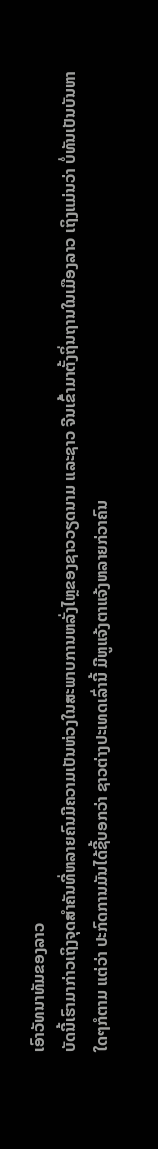ເອົາວັທນາທັມຂອງລາວ
ບັດນີ້ເຮົາມາກ່າວເຖິງຈຸດສຳຄັນທີ່ຫລາຍຄົນມີຄວາມເປັນຫ່ວງໃນສະພາບການຫລັ່ງໄຫຼຂອງຊາວວຽດນາມ ແລະຊາວ ຈີນເຂົ້າມາຕັ້ງຖິ່ນຖານໃນເມືອງລາວ ເຖິງແມ່ນວ່າ ບໍ່ທັນເປັນບັນຫາໃດໆກໍຕາມ ແຕ່ວ່າ ປະກົດການມັນໄດ້ຊີ້ບອກວ່າ ຊາວຕ່າງປະເທດເລົ່ານີ້ ມີຫູແຈ້ງຕາແຈ້ງຫລາຍກ່ວາຄົນ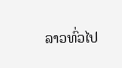ລາວທົ່ວໄປ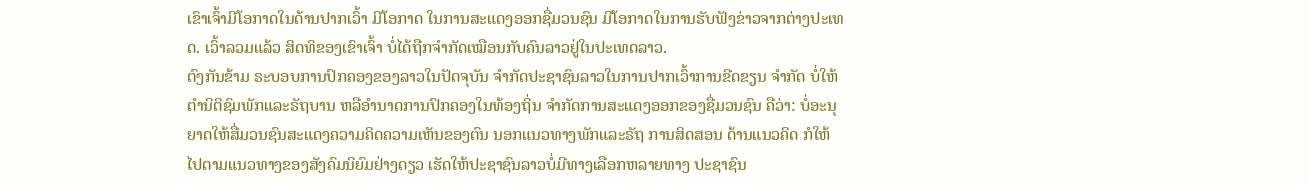ເຂົາເຈົ້າມີໂອກາດໃນດ້ານປາກເວົ້າ ມີໂອກາດ ໃນການສະແດງອອກຊື່ມວນຊົນ ມີໂອກາດໃນການຮັບຟັງຂ່າວຈາກຕ່າງປະເທດ. ເວົ້າລວມແລ້ວ ສິດທິຂອງເຂົາເຈົ້າ ບໍ່ໄດ້ຖືກຈຳກັດເໝືອນກັບຄົນລາວຢູ່ໃນປະເທດລາວ.
ຕົງກັນຂ້າມ ຣະບອບການປົກຄອງຂອງລາວໃນປັດຈຸບັນ ຈຳກັດປະຊາຊົນລາວໃນການປາກເວົ້າການຂີດຂຽນ ຈຳກັດ ບໍ່ໃຫ້ຕຳນິຕິຊົມພັກແລະຣັຖບານ ຫລືອຳນາດການປົກຄອງໃນທ້ອງຖິ່ນ ຈຳກັດການສະແດງອອກຂອງຊື່ມວນຊົນ ຄືວ່າ: ບໍ່ອະນຸຍາດໃຫ້ສື່ມວນຊົນສະແດງຄວາມຄິດຄວາມເຫັນຂອງຕົນ ນອກແນວທາງພັກແລະຣັຖ ການສິດສອນ ດ້ານແນວຄິດ ກໍໃຫ້ໄປຕາມແນວທາງຂອງສັງຄົມນິຍົມຢ່າງດຽວ ເຮັດໃຫ້ປະຊາຊົນລາວບໍ່ມີທາງເລືອກຫລາຍທາງ ປະຊາຊົນ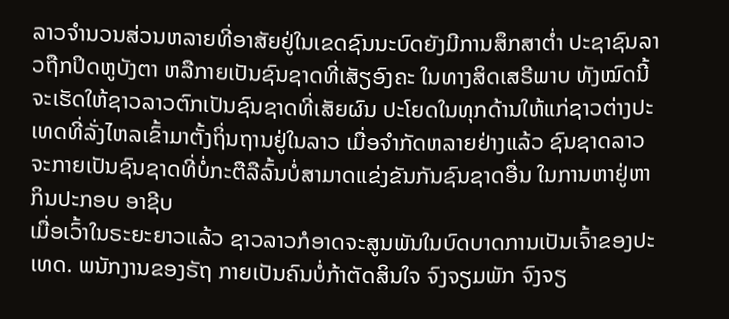ລາວຈຳນວນສ່ວນຫລາຍທີ່ອາສັຍຢູ່ໃນເຂດຊົນນະບົດຍັງມີການສຶກສາຕໍ່າ ປະຊາຊົນລາວຖືກປິດຫູບັງຕາ ຫລືກາຍເປັນຊົນຊາດທີ່ເສັຽອົງຄະ ໃນທາງສິດເສຣີພາບ ທັງໝົດນີ້ຈະເຮັດໃຫ້ຊາວລາວຕົກເປັນຊົນຊາດທີ່ເສັຍຜົນ ປະໂຍດໃນທຸກດ້ານໃຫ້ແກ່ຊາວຕ່າງປະເທດທີ່ລັ່ງໄຫລເຂົ້າມາຕັ້ງຖິ່ນຖານຢູ່ໃນລາວ ເມື່ອຈຳກັດຫລາຍຢ່າງແລ້ວ ຊົນຊາດລາວຈະກາຍເປັນຊົນຊາດທີ່ບໍ່ກະຕືລືລົ້ນບໍ່ສາມາດແຂ່ງຂັນກັນຊົນຊາດອື່ນ ໃນການຫາຢູ່ຫາກິນປະກອບ ອາຊີບ
ເມື່ອເວົ້າໃນຣະຍະຍາວແລ້ວ ຊາວລາວກໍອາດຈະສູນພັນໃນບົດບາດການເປັນເຈົ້າຂອງປະເທດ. ພນັກງານຂອງຣັຖ ກາຍເປັນຄົນບໍ່ກ້າຕັດສິນໃຈ ຈົງຈຽມພັກ ຈົງຈຽ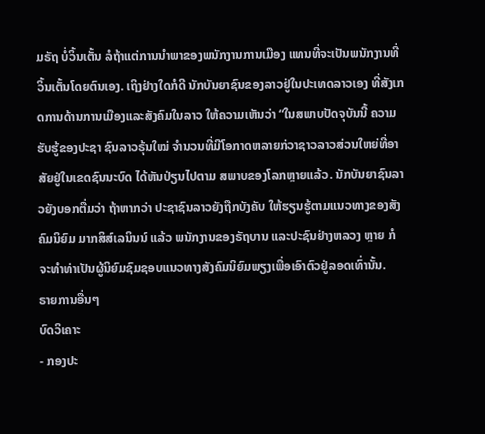ມຣັຖ ບໍ່ວິ້ນເຕັ້ນ ລໍຖ້າແຕ່ການນຳພາຂອງພນັກງານການເມືອງ ແທນທີ່ຈະເປັນພນັກງານທີ່ວິ້ນເຕັ້ນໂດຍຕົນເອງ. ເຖິງຢ່າງໃດກໍດີ ນັກບັນຍາຊົນຂອງລາວຢູ່ໃນປະເທດລາວເອງ ທີ່ສັງເກດການດ້ານການເມືອງແລະສັງຄົມໃນລາວ ໃຫ້ຄວາມເຫັນວ່າ “ໃນສພາບປັດຈຸບັນນີ້ ຄວາມຮັບຮູ້ຂອງປະຊາ ຊົນລາວຣຸ້ນໃໝ່ ຈຳນວນທີ່ມີໂອກາດຫລາຍກ່ວາຊາວລາວສ່ວນໃຫຍ່ທີ່ອາສັຍຢູ່ໃນເຂດຊົນນະບົດ ໄດ້ຫັນປ່ຽນໄປຕາມ ສພາບຂອງໂລກຫຼາຍແລ້ວ. ນັກບັນຍາຊົນລາວຍັງບອກຕື່ມວ່າ ຖ້າຫາກວ່າ ປະຊາຊົນລາວຍັງຖືກບັງຄັບ ໃຫ້ຮຽນຮູ້ຕາມແນວທາງຂອງສັງຄົມນິຍົມ ມາກສິສ໌ເລນິນນ໌ ແລ້ວ ພນັກງານຂອງຣັຖບານ ແລະປະຊົນຢ່າງຫລວງ ຫຼາຍ ກໍຈະທຳທ່າເປັນຜູ້ນິຍົມຊົມຊອບແນວທາງສັງຄົມນິຍົມພຽງເພື່ອເອົາຕົວຢູ່ລອດເທົ່ານັ້ນ.
ຣາຍການອື່ນໆ
ບົດວິເຄາະ
- ກອງປະ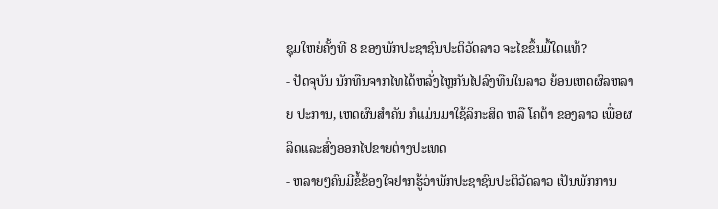ຊຸມໃຫຍ່ຄັ້ງທີ 8 ຂອງພັກປະຊາຊົນປະຕິວັດລາວ ຈະໄຂຂຶ້ນມື້ໃດແທ້?
- ປັດຈຸບັນ ນັກທືນຈາກໄທໄດ້ຫລັ່ງໄຫຼກັນໄປລົງທືນໃນລາວ ຍ້ອນເຫດຜົລຫລາຍ ປະການ, ເຫດຜົນສຳຄັນ ກໍແມ່ນມາໃຊ້ລິກະສິດ ຫລື ໂຄຕ້າ ຂອງລາວ ເພື່ອຜລິດແລະສົ່ງອອກໄປຂາຍຕ່າງປະເທດ
- ຫລາຍໆຄົນມີຂໍ້ຂ້ອງໃຈຢາກຮູ້ວ່າພັກປະຊາຊົນປະຕິວັດລາວ ເປັນພັກການ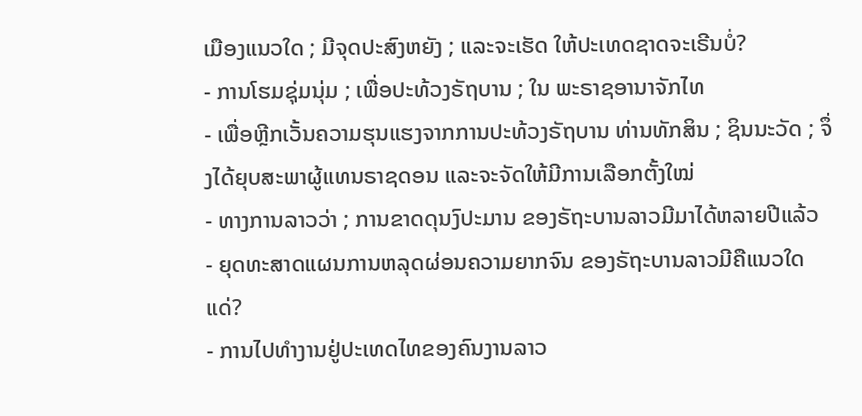ເມືອງແນວໃດ ; ມີຈຸດປະສົງຫຍັງ ; ແລະຈະເຮັດ ໃຫ້ປະເທດຊາດຈະເຣີນບໍ່?
- ການໂຮມຊຸ່ມນຸ່ມ ; ເພື່ອປະທ້ວງຣັຖບານ ; ໃນ ພະຣາຊອານາຈັກໄທ
- ເພື່ອຫຼີກເວັ້ນຄວາມຮຸນແຮງຈາກການປະທ້ວງຣັຖບານ ທ່ານທັກສິນ ; ຊິນນະວັດ ; ຈຶ່ງໄດ້ຍຸບສະພາຜູ້ແທນຣາຊດອນ ແລະຈະຈັດໃຫ້ມີການເລືອກຕັ້ງໃໝ່
- ທາງການລາວວ່າ ; ການຂາດດຸນງົປະມານ ຂອງຣັຖະບານລາວມີມາໄດ້ຫລາຍປີແລ້ວ
- ຍຸດທະສາດແຜນການຫລຸດຜ່ອນຄວາມຍາກຈົນ ຂອງຣັຖະບານລາວມີຄືແນວໃດແດ່?
- ການໄປທຳງານຢູ່ປະເທດໄທຂອງຄົນງານລາວ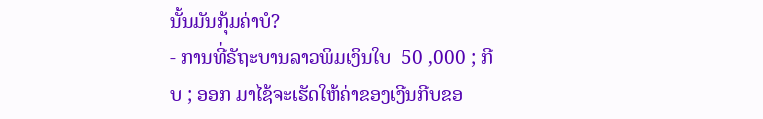ນັ້ນມັນກຸ້ມຄ່າບໍ?
- ການທີ່ຣັຖະບານລາວພິມເງິນໃບ  50 ,000 ; ກີບ ; ອອກ ມາໄຊ້ຈະເຮັດໃຫ້ຄ່າຂອງເງີນກີບຂອ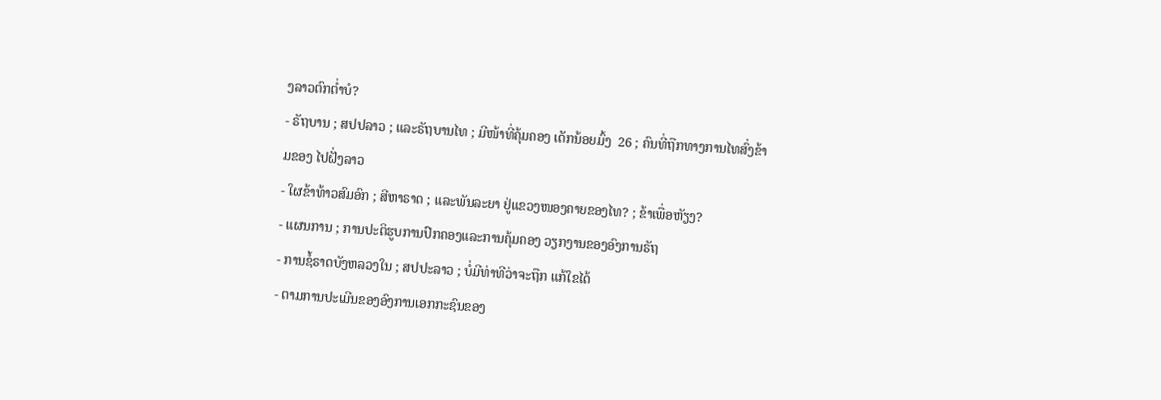ງລາວຕົກຕ່ຳບໍ?
- ຣັຖບານ ; ສປປລາວ ; ແລະຣັຖບານໄທ ; ມີໜ້າທີ່ຄຸ້ມຄອງ ເດັກນ້ອຍມົ້ງ  26 ; ຄົນທີ່ຖືກທາງການໄທສົ່ງຂ້າມຂອງ ໄປຝັ່ງລາວ
- ໃຜຂ້າທ້າວສົມອົກ ; ສີຫາຣາດ ; ແລະພັນລະຍາ ຢູ່ແຂວງໜອງຄາຍຂອງໄທ? ; ຂ້າເພື່ອຫັຽງ?
- ແຜນການ ; ການປະຕິຮູບການປົກຄອງແລະການຄຸ້ມຄອງ ວຽກງານຂອງອົງການຣັຖ
- ການຊໍ້ຣາດບັງຫລວງໃນ ; ສປປະລາວ ; ບໍ່ມີທ່າທີວ່າຈະຖືກ ແກ້ໃຂໄດ້
- ຕາມການປະເມີນຂອງອົງການເອກກະຊົນຂອງ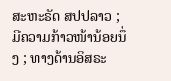ສະຫະຣັດ ສປປລາວ ; ມີຄວາມກ້າວໜ້ານ້ອຍນຶ່ງ ; ທາງດ້ານອິສຣະ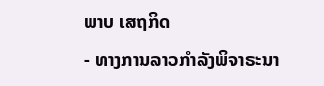ພາບ ເສຖກິດ
- ທາງການລາວກຳລັງພິຈາຣະນາ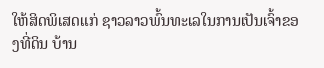ໃຫ້ສິດພິເສດແກ່ ຊາວລາວພົ້ນທະເລໃນການເປັນເຈົ້າຂອງທີ່ດິນ ບ້ານ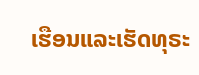ເຮືອນແລະເຮັດທຸຣະ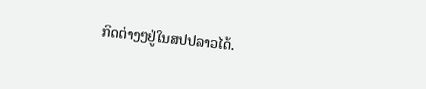ກິດຕ່າງໆຢູ່ໃນສປປລາວໄດ້.